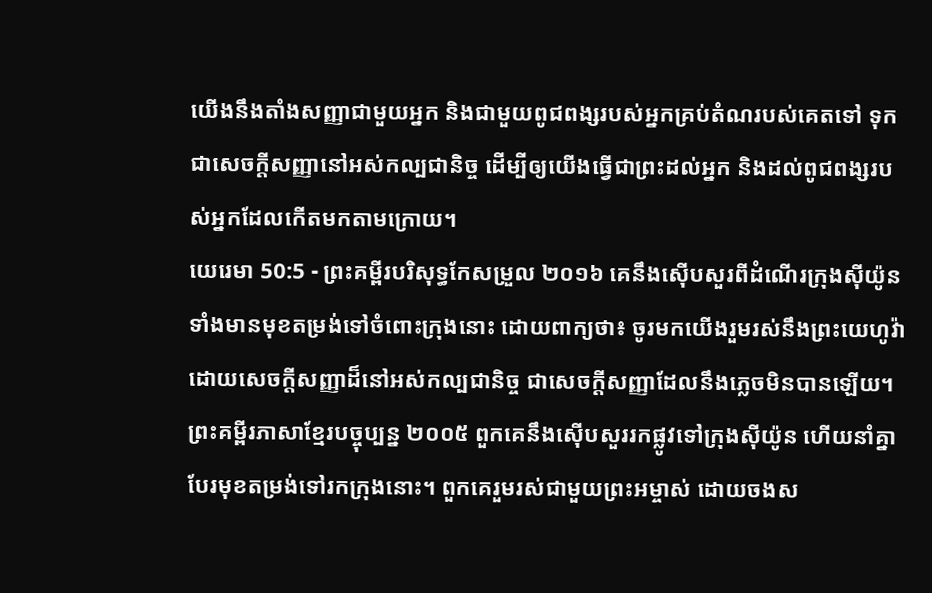យើងនឹងតាំងសញ្ញាជាមួយអ្នក និងជាមួយពូជពង្សរបស់អ្នកគ្រប់តំណរបស់គេតទៅ ទុកជាសេចក្ដីសញ្ញានៅអស់កល្បជានិច្ច ដើម្បីឲ្យយើងធ្វើជាព្រះដល់អ្នក និងដល់ពូជពង្សរបស់អ្នកដែលកើតមកតាមក្រោយ។
យេរេមា 50:5 - ព្រះគម្ពីរបរិសុទ្ធកែសម្រួល ២០១៦ គេនឹងស៊ើបសួរពីដំណើរក្រុងស៊ីយ៉ូន ទាំងមានមុខតម្រង់ទៅចំពោះក្រុងនោះ ដោយពាក្យថា៖ ចូរមកយើងរួមរស់នឹងព្រះយេហូវ៉ា ដោយសេចក្ដីសញ្ញាដ៏នៅអស់កល្បជានិច្ច ជាសេចក្ដីសញ្ញាដែលនឹងភ្លេចមិនបានឡើយ។ ព្រះគម្ពីរភាសាខ្មែរបច្ចុប្បន្ន ២០០៥ ពួកគេនឹងស៊ើបសួររកផ្លូវទៅក្រុងស៊ីយ៉ូន ហើយនាំគ្នាបែរមុខតម្រង់ទៅរកក្រុងនោះ។ ពួកគេរួមរស់ជាមួយព្រះអម្ចាស់ ដោយចងស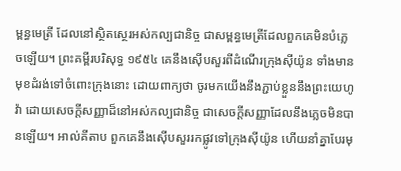ម្ពន្ធមេត្រី ដែលនៅស្ថិតស្ថេរអស់កល្បជានិច្ច ជាសម្ពន្ធមេត្រីដែលពួកគេមិនបំភ្លេចឡើយ។ ព្រះគម្ពីរបរិសុទ្ធ ១៩៥៤ គេនឹងស៊ើបសួរពីដំណើរក្រុងស៊ីយ៉ូន ទាំងមានមុខដំរង់ទៅចំពោះក្រុងនោះ ដោយពាក្យថា ចូរមកយើងនឹងភ្ជាប់ខ្លួននឹងព្រះយេហូវ៉ា ដោយសេចក្ដីសញ្ញាដ៏នៅអស់កល្បជានិច្ច ជាសេចក្ដីសញ្ញាដែលនឹងភ្លេចមិនបានឡើយ។ អាល់គីតាប ពួកគេនឹងស៊ើបសួររកផ្លូវទៅក្រុងស៊ីយ៉ូន ហើយនាំគ្នាបែរមុ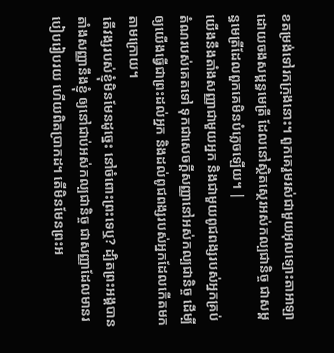ខតម្រង់ទៅរកក្រុងនោះ។ ពួកគេរួមរស់ជាមួយអុលឡោះតាអាឡា ដោយចងសម្ពន្ធមេត្រី ដែលនៅស្ថិតស្ថេរអស់កល្បជានិច្ច ជាសម្ពន្ធមេត្រីដែលពួកគេមិនបំភ្លេចឡើយ។ |
យើងនឹងតាំងសញ្ញាជាមួយអ្នក និងជាមួយពូជពង្សរបស់អ្នកគ្រប់តំណរបស់គេតទៅ ទុកជាសេចក្ដីសញ្ញានៅអស់កល្បជានិច្ច ដើម្បីឲ្យយើងធ្វើជាព្រះដល់អ្នក និងដល់ពូជពង្សរបស់អ្នកដែលកើតមកតាមក្រោយ។
តើវង្សរបស់ខ្ញុំមិនមែនដូច្នេះ នៅចំពោះព្រះទេឬ? ដ្បិតព្រះអង្គបានតាំងសញ្ញានឹងខ្ញុំ ឲ្យនៅជាប់អស់កល្បជានិច្ច ជាសញ្ញាដែលមានរបៀបរៀបរយ ហើយពិតប្រាកដ។ តើមិនមែនព្រះអ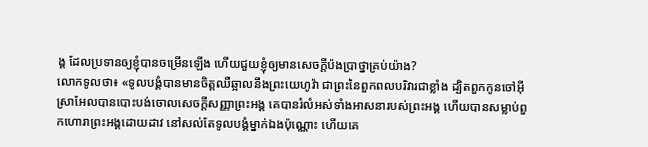ង្គ ដែលប្រទានឲ្យខ្ញុំបានចម្រើនឡើង ហើយជួយខ្ញុំឲ្យមានសេចក្ដីប៉ងប្រាថ្នាគ្រប់យ៉ាង?
លោកទូលថា៖ «ទូលបង្គំបានមានចិត្តឈឺឆ្អាលនឹងព្រះយេហូវ៉ា ជាព្រះនៃពួកពលបរិវារជាខ្លាំង ដ្បិតពួកកូនចៅអ៊ីស្រាអែលបានបោះបង់ចោលសេចក្ដីសញ្ញាព្រះអង្គ គេបានរំលំអស់ទាំងអាសនារបស់ព្រះអង្គ ហើយបានសម្លាប់ពួកហោរាព្រះអង្គដោយដាវ នៅសល់តែទូលបង្គំម្នាក់ឯងប៉ុណ្ណោះ ហើយគេ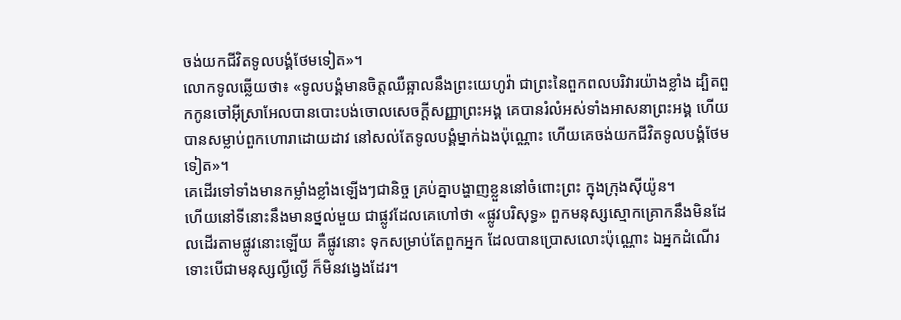ចង់យកជីវិតទូលបង្គំថែមទៀត»។
លោកទូលឆ្លើយថា៖ «ទូលបង្គំមានចិត្តឈឺឆ្អាលនឹងព្រះយេហូវ៉ា ជាព្រះនៃពួកពលបរិវារយ៉ាងខ្លាំង ដ្បិតពួកកូនចៅអ៊ីស្រាអែលបានបោះបង់ចោលសេចក្ដីសញ្ញាព្រះអង្គ គេបានរំលំអស់ទាំងអាសនាព្រះអង្គ ហើយបានសម្លាប់ពួកហោរាដោយដាវ នៅសល់តែទូលបង្គំម្នាក់ឯងប៉ុណ្ណោះ ហើយគេចង់យកជីវិតទូលបង្គំថែមទៀត»។
គេដើរទៅទាំងមានកម្លាំងខ្លាំងឡើងៗជានិច្ច គ្រប់គ្នាបង្ហាញខ្លួននៅចំពោះព្រះ ក្នុងក្រុងស៊ីយ៉ូន។
ហើយនៅទីនោះនឹងមានថ្នល់មួយ ជាផ្លូវដែលគេហៅថា «ផ្លូវបរិសុទ្ធ» ពួកមនុស្សស្មោកគ្រោកនឹងមិនដែលដើរតាមផ្លូវនោះឡើយ គឺផ្លូវនោះ ទុកសម្រាប់តែពួកអ្នក ដែលបានប្រោសលោះប៉ុណ្ណោះ ឯអ្នកដំណើរ ទោះបើជាមនុស្សល្ងីល្ងើ ក៏មិនវង្វេងដែរ។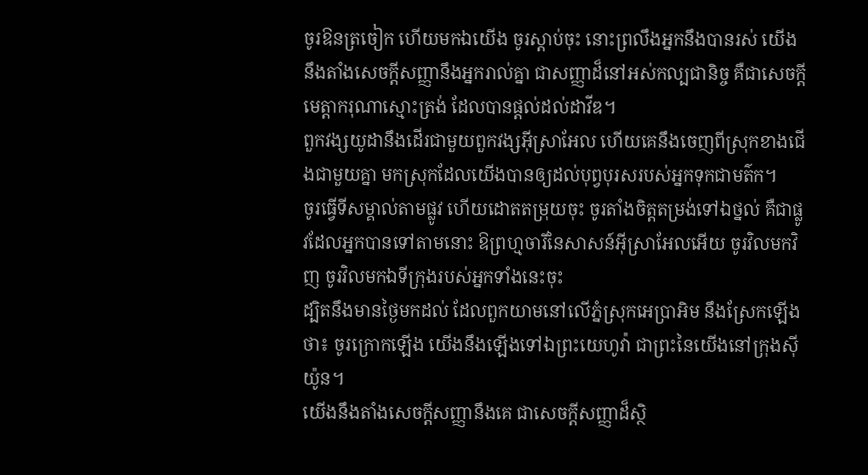ចូរឱនត្រចៀក ហើយមកឯយើង ចូរស្តាប់ចុះ នោះព្រលឹងអ្នកនឹងបានរស់ យើងនឹងតាំងសេចក្ដីសញ្ញានឹងអ្នករាល់គ្នា ជាសញ្ញាដ៏នៅអស់កល្បជានិច្ច គឺជាសេចក្ដីមេត្តាករុណាស្មោះត្រង់ ដែលបានផ្តល់ដល់ដាវីឌ។
ពួកវង្សយូដានឹងដើរជាមួយពួកវង្សអ៊ីស្រាអែល ហើយគេនឹងចេញពីស្រុកខាងជើងជាមួយគ្នា មកស្រុកដែលយើងបានឲ្យដល់បុព្វបុរសរបស់អ្នកទុកជាមត៌ក។
ចូរធ្វើទីសម្គាល់តាមផ្លូវ ហើយដោតតម្រុយចុះ ចូរតាំងចិត្តតម្រង់ទៅឯថ្នល់ គឺជាផ្លូវដែលអ្នកបានទៅតាមនោះ ឱព្រហ្មចារីនៃសាសន៍អ៊ីស្រាអែលអើយ ចូរវិលមកវិញ ចូរវិលមកឯទីក្រុងរបស់អ្នកទាំងនេះចុះ
ដ្បិតនឹងមានថ្ងៃមកដល់ ដែលពួកយាមនៅលើភ្នំស្រុកអេប្រាអិម នឹងស្រែកឡើងថា៖ ចូរក្រោកឡើង យើងនឹងឡើងទៅឯព្រះយេហូវ៉ា ជាព្រះនៃយើងនៅក្រុងស៊ីយ៉ូន។
យើងនឹងតាំងសេចក្ដីសញ្ញានឹងគេ ជាសេចក្ដីសញ្ញាដ៏ស្ថិ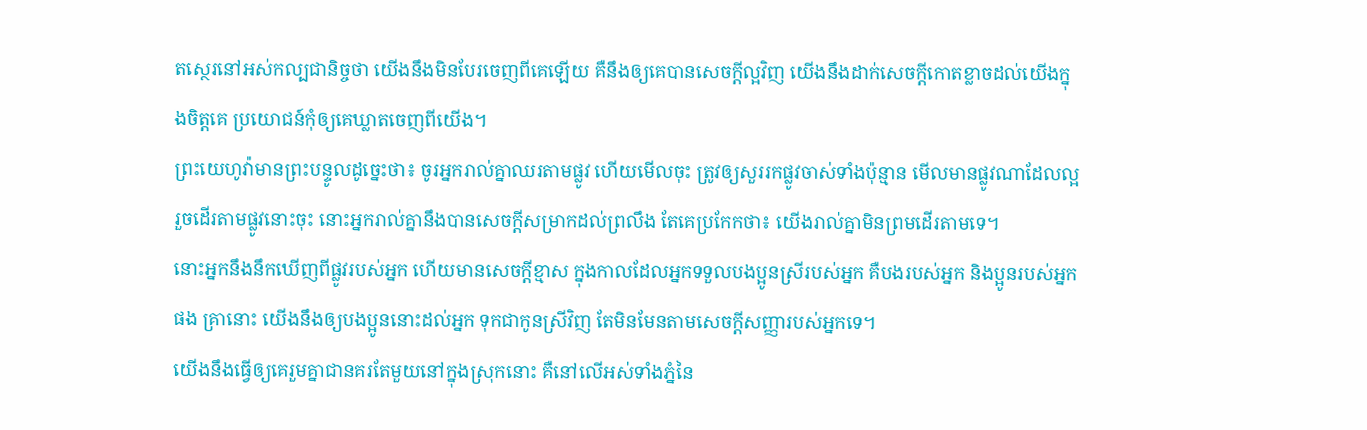តស្ថេរនៅអស់កល្បជានិច្ចថា យើងនឹងមិនបែរចេញពីគេឡើយ គឺនឹងឲ្យគេបានសេចក្ដីល្អវិញ យើងនឹងដាក់សេចក្ដីកោតខ្លាចដល់យើងក្នុងចិត្តគេ ប្រយោជន៍កុំឲ្យគេឃ្លាតចេញពីយើង។
ព្រះយេហូវ៉ាមានព្រះបន្ទូលដូច្នេះថា៖ ចូរអ្នករាល់គ្នាឈរតាមផ្លូវ ហើយមើលចុះ ត្រូវឲ្យសួររកផ្លូវចាស់ទាំងប៉ុន្មាន មើលមានផ្លូវណាដែលល្អ រួចដើរតាមផ្លូវនោះចុះ នោះអ្នករាល់គ្នានឹងបានសេចក្ដីសម្រាកដល់ព្រលឹង តែគេប្រកែកថា៖ យើងរាល់គ្នាមិនព្រមដើរតាមទេ។
នោះអ្នកនឹងនឹកឃើញពីផ្លូវរបស់អ្នក ហើយមានសេចក្ដីខ្មាស ក្នុងកាលដែលអ្នកទទួលបងប្អូនស្រីរបស់អ្នក គឺបងរបស់អ្នក និងប្អូនរបស់អ្នកផង គ្រានោះ យើងនឹងឲ្យបងប្អូននោះដល់អ្នក ទុកជាកូនស្រីវិញ តែមិនមែនតាមសេចក្ដីសញ្ញារបស់អ្នកទេ។
យើងនឹងធ្វើឲ្យគេរួមគ្នាជានគរតែមួយនៅក្នុងស្រុកនោះ គឺនៅលើអស់ទាំងភ្នំនៃ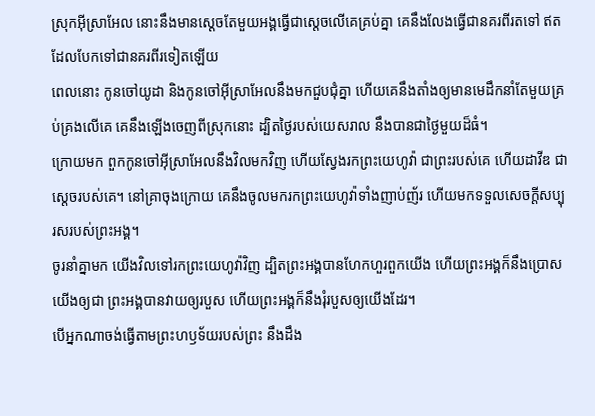ស្រុកអ៊ីស្រាអែល នោះនឹងមានស្តេចតែមួយអង្គធ្វើជាស្តេចលើគេគ្រប់គ្នា គេនឹងលែងធ្វើជានគរពីរតទៅ ឥតដែលបែកទៅជានគរពីរទៀតឡើយ
ពេលនោះ កូនចៅយូដា និងកូនចៅអ៊ីស្រាអែលនឹងមកជួបជុំគ្នា ហើយគេនឹងតាំងឲ្យមានមេដឹកនាំតែមួយគ្រប់គ្រងលើគេ គេនឹងឡើងចេញពីស្រុកនោះ ដ្បិតថ្ងៃរបស់យេសរាល នឹងបានជាថ្ងៃមួយដ៏ធំ។
ក្រោយមក ពួកកូនចៅអ៊ីស្រាអែលនឹងវិលមកវិញ ហើយស្វែងរកព្រះយេហូវ៉ា ជាព្រះរបស់គេ ហើយដាវីឌ ជាស្តេចរបស់គេ។ នៅគ្រាចុងក្រោយ គេនឹងចូលមករកព្រះយេហូវ៉ាទាំងញាប់ញ័រ ហើយមកទទួលសេចក្ដីសប្បុរសរបស់ព្រះអង្គ។
ចូរនាំគ្នាមក យើងវិលទៅរកព្រះយេហូវ៉ាវិញ ដ្បិតព្រះអង្គបានហែកហួរពួកយើង ហើយព្រះអង្គក៏នឹងប្រោសយើងឲ្យជា ព្រះអង្គបានវាយឲ្យរបួស ហើយព្រះអង្គក៏នឹងរុំរបួសឲ្យយើងដែរ។
បើអ្នកណាចង់ធ្វើតាមព្រះហឫទ័យរបស់ព្រះ នឹងដឹង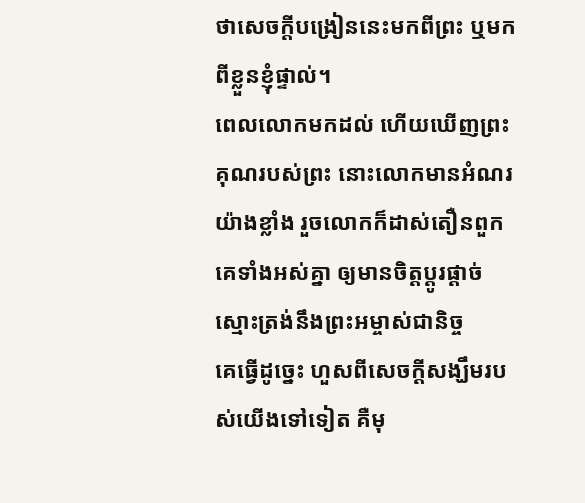ថាសេចក្តីបង្រៀននេះមកពីព្រះ ឬមកពីខ្លួនខ្ញុំផ្ទាល់។
ពេលលោកមកដល់ ហើយឃើញព្រះគុណរបស់ព្រះ នោះលោកមានអំណរយ៉ាងខ្លាំង រួចលោកក៏ដាស់តឿនពួកគេទាំងអស់គ្នា ឲ្យមានចិត្តប្ដូរផ្ដាច់ស្មោះត្រង់នឹងព្រះអម្ចាស់ជានិច្ច
គេធ្វើដូច្នេះ ហួសពីសេចក្ដីសង្ឃឹមរបស់យើងទៅទៀត គឺមុ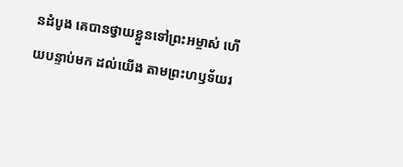នដំបូង គេបានថ្វាយខ្លួនទៅព្រះអម្ចាស់ ហើយបន្ទាប់មក ដល់យើង តាមព្រះហឫទ័យរ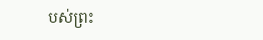បស់ព្រះ